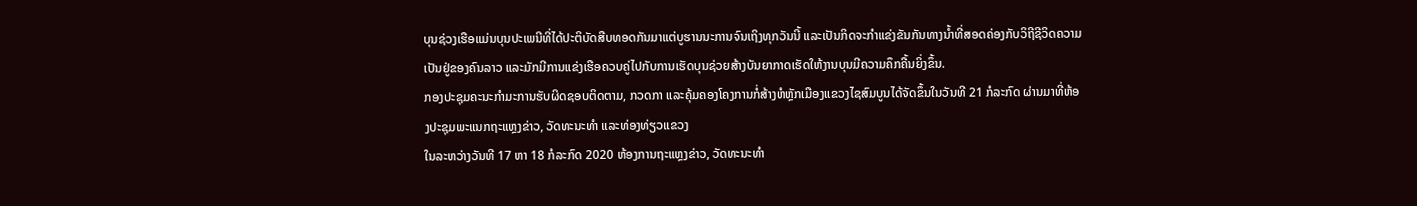ບຸນຊ່ວງເຮືອແມ່ນບຸນປະເພນີທີ່ໄດ້ປະຕິບັດສືບທອດກັນມາແຕ່ບູຮານນະການຈົນເຖິງທຸກວັນນີ້ ແລະເປັນກິດຈະກໍາແຂ່ງຂັນກັນທາງນໍ້າທີ່ສອດຄ່ອງກັບວິຖີຊີວິດຄວາມເປັນຢູ່ຂອງຄົນລາວ ແລະມັກມີການແຂ່ງເຮືອຄວບຄູ່ໄປກັບການເຮັດບຸນຊ່ວຍສ້າງບັນຍາກາດເຮັດໃຫ້ງານບຸນມີຄວາມຄຶກຄື້ນຍິ່ງຂຶ້ນ.
ກອງປະຊຸມຄະນະກຳມະການຮັບຜິດຊອບຕິດຕາມ, ກວດກາ ແລະຄຸ້ມຄອງໂຄງການກໍ່ສ້າງຫໍຫຼັກເມືອງແຂວງໄຊສົມບູນໄດ້ຈັດຂຶ້ນໃນວັນທີ 21 ກໍລະກົດ ຜ່ານມາທີ່ຫ້ອງປະຊຸມພະແນກຖະແຫຼງຂ່າວ, ວັດທະນະທຳ ແລະທ່ອງທ່ຽວແຂວງ
ໃນລະຫວ່າງວັນທີ 17 ຫາ 18 ກໍລະກົດ 2020 ຫ້ອງການຖະແຫຼງຂ່າວ, ວັດທະນະທຳ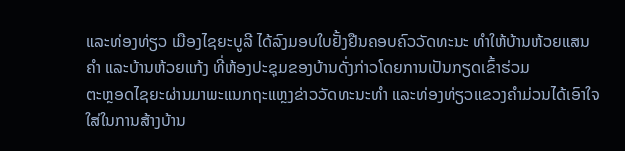ແລະທ່ອງທ່ຽວ ເມືອງໄຊຍະບູລີ ໄດ້ລົງມອບໃບຢັ້ງຢືນຄອບຄົວວັດທະນະ ທຳໃຫ້ບ້ານຫ້ວຍແສນຄຳ ແລະບ້ານຫ້ວຍແກ້ງ ທີ່ຫ້ອງປະຊຸມຂອງບ້ານດັ່ງກ່າວໂດຍການເປັນກຽດເຂົ້າຮ່ວມ
ຕະຫຼອດໄຊຍະຜ່ານມາພະແນກຖະແຫຼງຂ່າວວັດທະນະທໍາ ແລະທ່ອງທ່ຽວແຂວງຄໍາມ່ວນໄດ້ເອົາໃຈໃສ່ໃນການສ້າງບ້ານ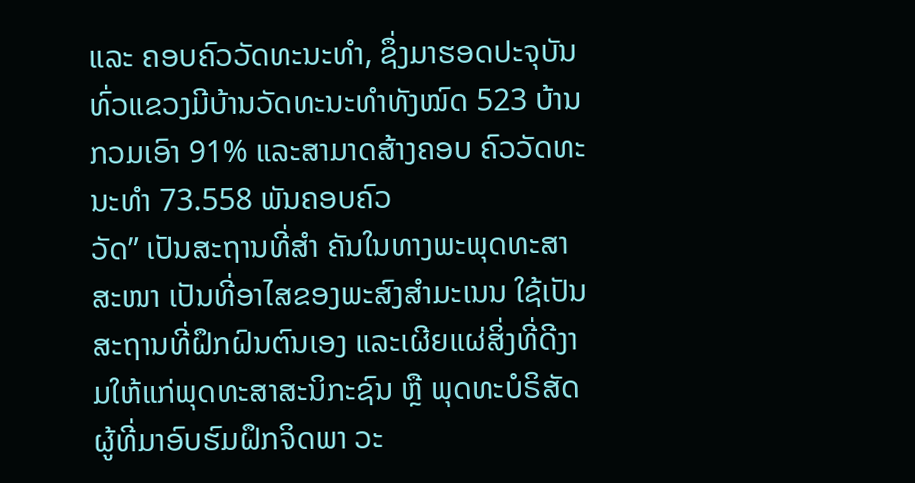ແລະ ຄອບຄົວວັດທະນະທໍາ, ຊຶ່ງມາຮອດປະຈຸບັນທົ່ວແຂວງມີບ້ານວັດທະນະທໍາທັງໝົດ 523 ບ້ານ ກວມເອົາ 91% ແລະສາມາດສ້າງຄອບ ຄົວວັດທະນະທໍາ 73.558 ພັນຄອບຄົວ
ວັດ” ເປັນສະຖານທີ່ສຳ ຄັນໃນທາງພະພຸດທະສາສະໜາ ເປັນທີ່ອາໄສຂອງພະສົງສຳມະເນນ ໃຊ້ເປັນສະຖານທີ່ຝຶກຝົນຕົນເອງ ແລະເຜີຍແຜ່ສິ່ງທີ່ດີງາມໃຫ້ແກ່ພຸດທະສາສະນິກະຊົນ ຫຼື ພຸດທະບໍຣິສັດຜູ້ທີ່ມາອົບຮົມຝຶກຈິດພາ ວະ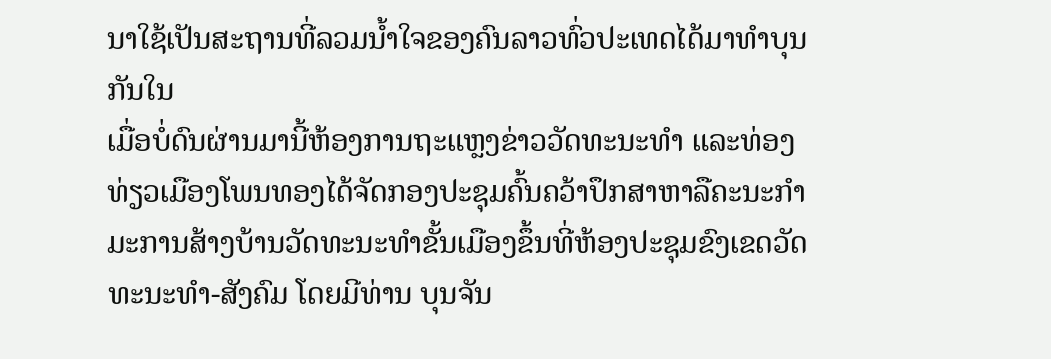ນາໃຊ້ເປັນສະຖານທີ່ລວມນໍ້າໃຈຂອງຄົນລາວທົ່ວປະເທດໄດ້ມາທຳບຸນກັນໃນ
ເມື່ອບໍ່ດົນຜ່ານມານີ້ຫ້ອງການຖະແຫຼງຂ່າວວັດທະນະທຳ ແລະທ່ອງທ່ຽວເມືອງໂພນທອງໄດ້ຈັດກອງປະຊຸມຄົ້ນຄວ້າປຶກສາຫາລືຄະນະກຳມະການສ້າງບ້ານວັດທະນະທຳຂັ້ນເມືອງຂຶ້ນທີ່ຫ້ອງປະຊຸມຂົງເຂດວັດທະນະທຳ-ສັງຄົມ ໂດຍມີທ່ານ ບຸນຈັນ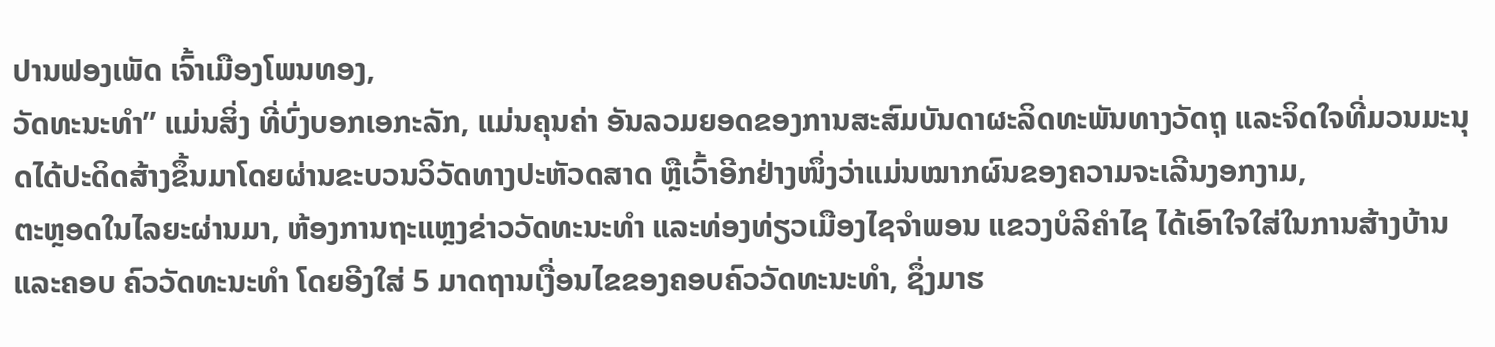ປານຟອງເພັດ ເຈົ້າເມືອງໂພນທອງ,
ວັດທະນະທໍາ” ແມ່ນສິ່ງ ທີ່ບົ່ງບອກເອກະລັກ, ແມ່ນຄຸນຄ່າ ອັນລວມຍອດຂອງການສະສົມບັນດາຜະລິດທະພັນທາງວັດຖຸ ແລະຈິດໃຈທີ່ມວນມະນຸດໄດ້ປະດິດສ້າງຂຶ້ນມາໂດຍຜ່ານຂະບວນວິວັດທາງປະຫັວດສາດ ຫຼືເວົ້າອີກຢ່າງໜຶ່ງວ່າແມ່ນໝາກຜົນຂອງຄວາມຈະເລີນງອກງາມ,
ຕະຫຼອດໃນໄລຍະຜ່ານມາ, ຫ້ອງການຖະແຫຼງຂ່າວວັດທະນະທໍາ ແລະທ່ອງທ່ຽວເມືອງໄຊຈໍາພອນ ແຂວງບໍລິຄໍາໄຊ ໄດ້ເອົາໃຈໃສ່ໃນການສ້າງບ້ານ ແລະຄອບ ຄົວວັດທະນະທໍາ ໂດຍອີງໃສ່ 5 ມາດຖານເງື່ອນໄຂຂອງຄອບຄົວວັດທະນະທໍາ, ຊຶ່ງມາຮ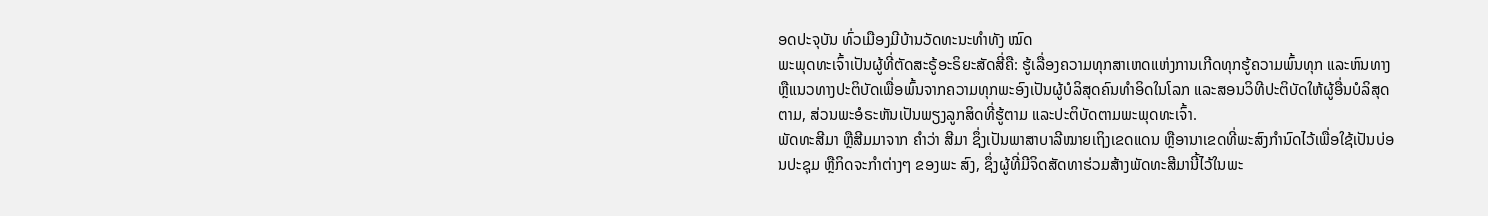ອດປະຈຸບັນ ທົ່ວເມືອງມີບ້ານວັດທະນະທໍາທັງ ໝົດ
ພະພຸດທະເຈົ້າເປັນຜູ້ທີ່ຕັດສະຣູ້ອະຣິຍະສັດສີ່ຄື: ຮູ້ເລື່ອງຄວາມທຸກສາເຫດແຫ່ງການເກີດທຸກຮູ້ຄວາມພົ້ນທຸກ ແລະຫົນທາງ ຫຼືແນວທາງປະຕິບັດເພື່ອພົ້ນຈາກຄວາມທຸກພະອົງເປັນຜູ້ບໍລິສຸດຄົນທໍາອິດໃນໂລກ ແລະສອນວິທີປະຕິບັດໃຫ້ຜູ້ອື່ນບໍລິສຸດຕາມ, ສ່ວນພະອໍຣະຫັນເປັນພຽງລູກສິດທີ່ຮູ້ຕາມ ແລະປະຕິບັດຕາມພະພຸດທະເຈົ້າ.
ພັດທະສີມາ ຫຼືສີມມາຈາກ ຄຳວ່າ ສີມາ ຊຶ່ງເປັນພາສາບາລີໝາຍເຖິງເຂດແດນ ຫຼືອານາເຂດທີ່ພະສົງກຳນົດໄວ້ເພື່ອໃຊ້ເປັນບ່ອນປະຊຸມ ຫຼືກິດຈະກໍາຕ່າງໆ ຂອງພະ ສົງ, ຊຶ່ງຜູ້ທີ່ມີຈິດສັດທາຮ່ວມສ້າງພັດທະສີມານີ້ໄວ້ໃນພະ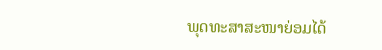ພຸດທະສາສະໜາຍ່ອມໄດ້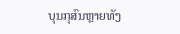ບຸນກຸສົນຫຼາຍທັງ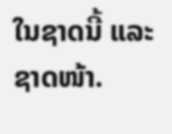ໃນຊາດນີ້ ແລະຊາດໜ້າ.